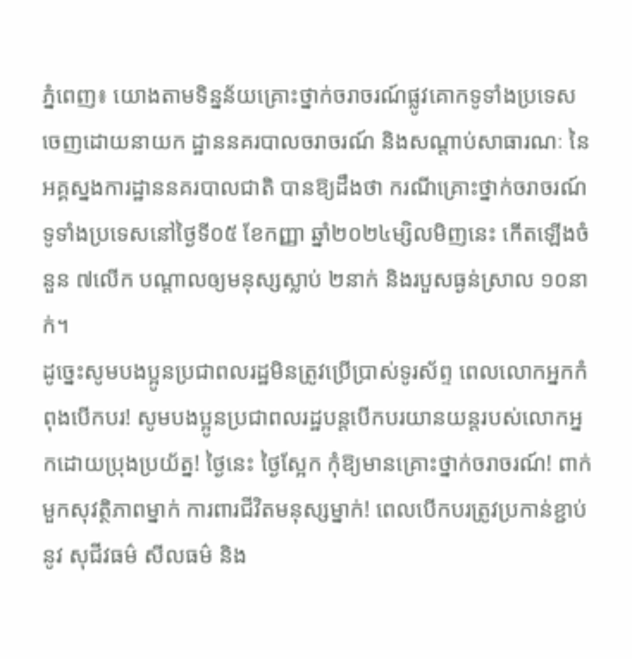ភ្នំពេញ៖ យោងតាមទិន្នន័យគ្រោះថ្នាក់ចរាចរណ៍ផ្លូវគោកទូទាំងប្រទេស ចេញដោយនាយក ដ្ឋាននគរបាលចរាចរណ៍ និងសណ្តាប់សាធារណៈ នៃអគ្គស្នងការដ្ឋាននគរបាលជាតិ បានឱ្យដឹងថា ករណីគ្រោះថ្នាក់ចរាចរណ៍ទូទាំងប្រទេសនៅថ្ងៃទី០៥ ខែកញ្ញា ឆ្នាំ២០២៤ម្សិលមិញនេះ កើតឡើងចំនួន ៧លើក បណ្តាលឲ្យមនុស្សស្លាប់ ២នាក់ និងរបួសធ្ងន់ស្រាល ១០នាក់។
ដូច្នេះសូមបងប្អូនប្រជាពលរដ្ឋមិនត្រូវប្រើប្រាស់ទូរស័ព្ទ ពេលលោកអ្នកកំពុងបើកបរ! សូមបងប្អូនប្រជាពលរដ្ឋបន្តបើកបរយានយន្តរបស់លោកអ្នកដោយប្រុងប្រយ័ត្ន! ថ្ងៃនេះ ថ្ងៃស្អែក កុំឱ្យមានគ្រោះថ្នាក់ចរាចរណ៍! ពាក់មួកសុវត្ថិភាពម្នាក់ ការពារជីវិតមនុស្សម្នាក់! ពេលបើកបរត្រូវប្រកាន់ខ្ជាប់នូវ សុជីវធម៌ សីលធម៌ និង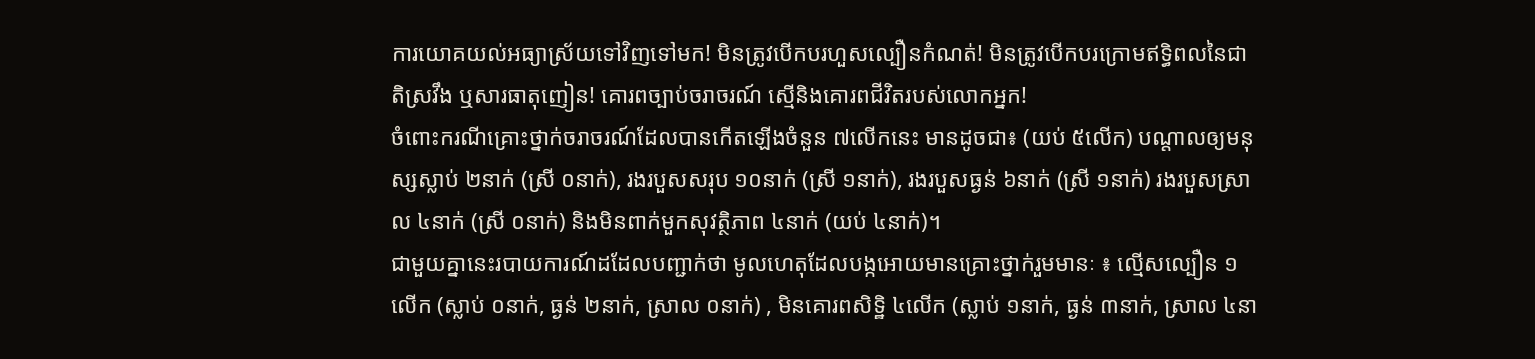ការយោគយល់អធ្យាស្រ័យទៅវិញទៅមក! មិនត្រូវបើកបរហួសល្បឿនកំណត់! មិនត្រូវបើកបរក្រោមឥទ្ធិពលនៃជាតិស្រវឹង ឬសារធាតុញៀន! គោរពច្បាប់ចរាចរណ៍ ស្មេីនិងគោរពជីវិតរបស់លោកអ្នក!
ចំពោះករណីគ្រោះថ្នាក់ចរាចរណ៍ដែលបានកើតឡើងចំនួន ៧លើកនេះ មានដូចជា៖ (យប់ ៥លើក) បណ្តាលឲ្យមនុស្សស្លាប់ ២នាក់ (ស្រី ០នាក់), រងរបួសសរុប ១០នាក់ (ស្រី ១នាក់), រងរបួសធ្ងន់ ៦នាក់ (ស្រី ១នាក់) រងរបួសស្រាល ៤នាក់ (ស្រី ០នាក់) និងមិនពាក់មួកសុវត្ថិភាព ៤នាក់ (យប់ ៤នាក់)។
ជាមួយគ្នានេះរបាយការណ៍ដដែលបញ្ជាក់ថា មូលហេតុដែលបង្កអោយមានគ្រោះថ្នាក់រួមមានៈ ៖ ល្មើសល្បឿន ១លើក (ស្លាប់ ០នាក់, ធ្ងន់ ២នាក់, ស្រាល ០នាក់) , មិនគោរពសិទិ្ឋ ៤លើក (ស្លាប់ ១នាក់, ធ្ងន់ ៣នាក់, ស្រាល ៤នា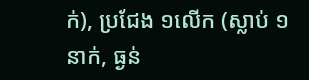ក់), ប្រជែង ១លើក (ស្លាប់ ១នាក់, ធ្ងន់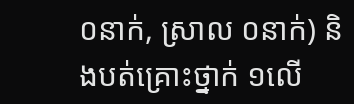០នាក់, ស្រាល ០នាក់) និងបត់គ្រោះថ្នាក់ ១លើ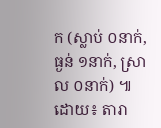ក (ស្លាប់ ០នាក់, ធ្ងន់ ១នាក់, ស្រាល ០នាក់) ៕
ដោយ៖ តារា